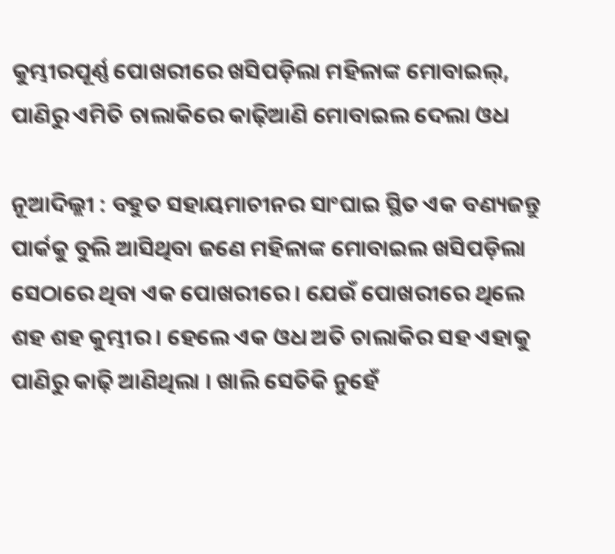କୁମ୍ଭୀରପୂର୍ଣ୍ଣ ପୋଖରୀରେ ଖସିପଡ଼ିଲା ମହିଳାଙ୍କ ମୋବାଇଲ୍‌, ପାଣିରୁ ଏମିତି ଚାଲାକିରେ କାଢ଼ିଆଣି ମୋବାଇଲ ଦେଲା ଓଧ

ନୂଆଦିଲ୍ଲୀ : ବହୁତ ସହାୟମାଚୀନର ସାଂଘାଇ ସ୍ଥିତ ଏକ ବଣ୍ୟଜନ୍ତୁ ପାର୍କକୁ ବୁଲି ଆସିଥିବା ଜଣେ ମହିଳାଙ୍କ ମୋବାଇଲ ଖସିପଡ଼ିଲା ସେଠାରେ ଥିବା ଏକ ପୋଖରୀରେ । ଯେଉଁ ପୋଖରୀରେ ଥିଲେ ଶହ ଶହ କୁମ୍ଭୀର । ହେଲେ ଏକ ଓଧ ଅତି ଚାଲାକିର ସହ ଏହାକୁ ପାଣିରୁ କାଢ଼ି ଆଣିଥିଲା । ଖାଲି ସେତିକି ନୁହେଁ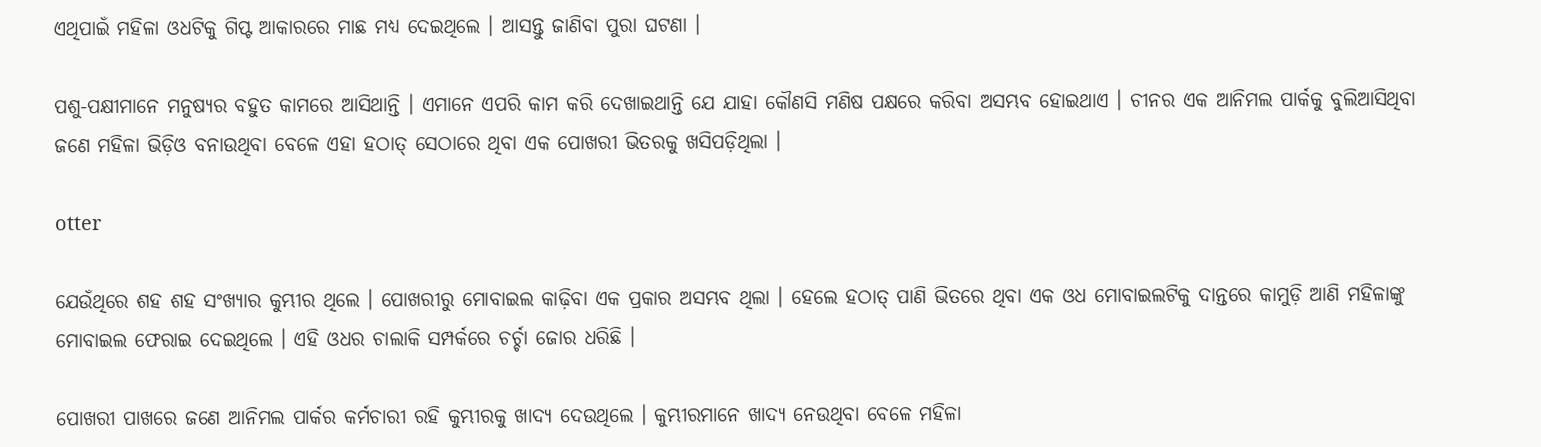ଏଥିପାଇଁ ମହିଳା ଓଧଟିକୁ ଗିପ୍ଟ ଆକାରରେ ମାଛ ମଧ୍ୟ ଦେଇଥିଲେ । ଆସନ୍ତୁ ଜାଣିବା ପୁରା ଘଟଣା ।

ପଶୁ-ପକ୍ଷୀମାନେ ମନୁଷ୍ୟର ବହୁତ କାମରେ ଆସିଥାନ୍ତି । ଏମାନେ ଏପରି କାମ କରି ଦେଖାଇଥାନ୍ତି ଯେ ଯାହା କୌଣସି ମଣିଷ ପକ୍ଷରେ କରିବା ଅସମ୍ଭବ ହୋଇଥାଏ । ଚୀନର ଏକ ଆନିମଲ ପାର୍କକୁ ବୁଲିଆସିଥିବା ଜଣେ ମହିଳା ଭିଡ଼ିଓ ବନାଉଥିବା ବେଳେ ଏହା ହଠାତ୍‌ ସେଠାରେ ଥିବା ଏକ ପୋଖରୀ ଭିତରକୁ ଖସିପଡ଼ିଥିଲା ।

otter

ଯେଉଁଥିରେ ଶହ ଶହ ସଂଖ୍ୟାର କୁମ୍ଭୀର ଥିଲେ । ପୋଖରୀରୁ ମୋବାଇଲ କାଢ଼ିବା ଏକ ପ୍ରକାର ଅସମ୍ଭବ ଥିଲା । ହେଲେ ହଠାତ୍‌ ପାଣି ଭିତରେ ଥିବା ଏକ ଓଧ ମୋବାଇଲଟିକୁ ଦାନ୍ତରେ କାମୁଡ଼ି ଆଣି ମହିଳାଙ୍କୁ ମୋବାଇଲ ଫେରାଇ ଦେଇଥିଲେ । ଏହି ଓଧର ଚାଲାକି ସମ୍ପର୍କରେ ଚର୍ଚ୍ଚା ଜୋର ଧରିଛି ।

ପୋଖରୀ ପାଖରେ ଜଣେ ଆନିମଲ ପାର୍କର କର୍ମଚାରୀ ରହି କୁମ୍ଭୀରକୁ ଖାଦ୍ୟ ଦେଉଥିଲେ । କୁମ୍ଭୀରମାନେ ଖାଦ୍ୟ ନେଉଥିବା ବେଳେ ମହିଳା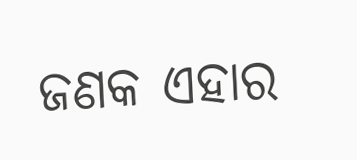ଜଣକ ଏହାର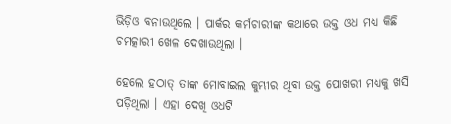ଭିଡ଼ିଓ ବନାଉଥିଲେ । ପାର୍କର କର୍ମଚାରୀଙ୍କ କଥାରେ ଉକ୍ତ ଓଧ ମଧ୍ୟ କିଛି ଚମତ୍କାରୀ ଖେଳ ଦେଖାଉଥିଲା ।

ହେଲେ ହଠାତ୍‌ ତାଙ୍କ ମୋବାଇଲ କୁମ୍ଭୀର ଥିବା ଉକ୍ତ ପୋଖରୀ ମଧ୍ୟକୁ ଖସି ପଡ଼ିଥିଲା । ଏହା ଦେଖି ଓଧଟି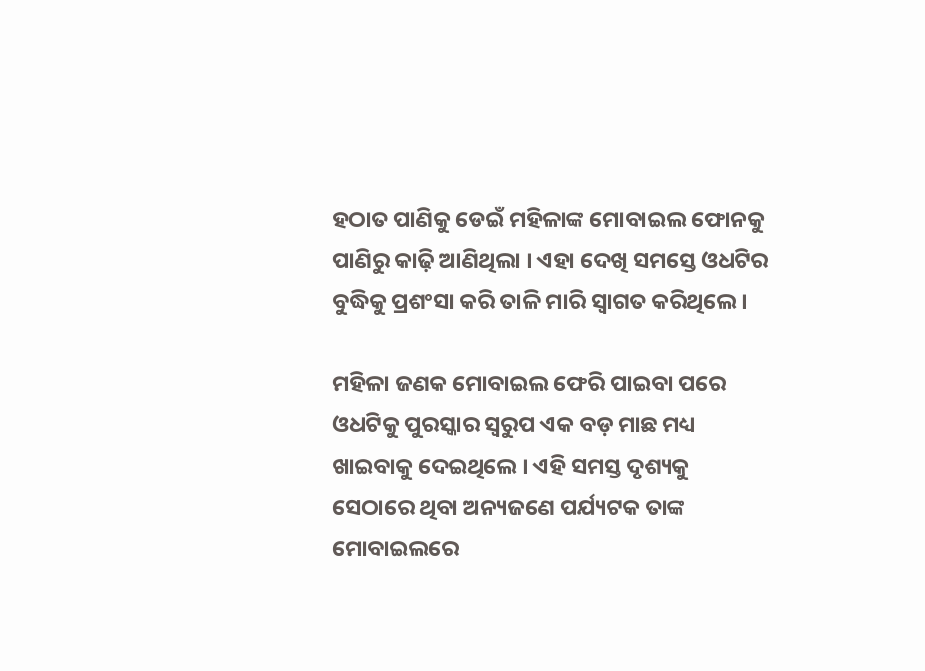ହଠାତ ପାଣିକୁ ଡେଇଁ ମହିଳାଙ୍କ ମୋବାଇଲ ଫୋନକୁ ପାଣିରୁ କାଢ଼ି ଆଣିଥିଲା । ଏହା ଦେଖି ସମସ୍ତେ ଓଧଟିର ବୁଦ୍ଧିକୁ ପ୍ରଶଂସା କରି ତାଳି ମାରି ସ୍ୱାଗତ କରିଥିଲେ ।

ମହିଳା ଜଣକ ମୋବାଇଲ ଫେରି ପାଇବା ପରେ ଓଧଟିକୁ ପୁରସ୍କାର ସ୍ୱରୁପ ଏକ ବଡ଼ ମାଛ ମଧ୍ୟ ଖାଇବାକୁ ଦେଇଥିଲେ । ଏହି ସମସ୍ତ ଦୃଶ୍ୟକୁ ସେଠାରେ ଥିବା ଅନ୍ୟଜଣେ ପର୍ଯ୍ୟଟକ ତାଙ୍କ ମୋବାଇଲରେ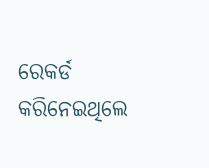ରେକର୍ଡ କରିନେଇଥିଲେ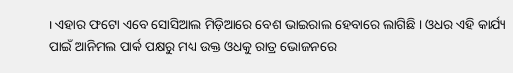। ଏହାର ଫଟୋ ଏବେ ସୋସିଆଲ ମିଡ଼ିଆରେ ବେଶ ଭାଇରାଲ ହେବାରେ ଲାଗିଛି । ଓଧର ଏହି କାର୍ଯ୍ୟ ପାଇଁ ଆନିମଲ ପାର୍କ ପକ୍ଷରୁ ମଧ୍ୟ ଉକ୍ତ ଓଧକୁ ରାତ୍ର ଭୋଜନରେ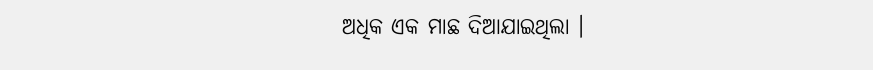ଅଧିକ ଏକ ମାଛ ଦିଆଯାଇଥିଲା ।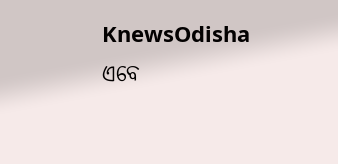KnewsOdisha ଏବେ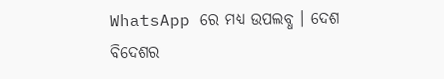WhatsApp ରେ ମଧ୍ୟ ଉପଲବ୍ଧ । ଦେଶ ବିଦେଶର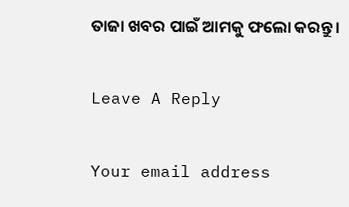ତାଜା ଖବର ପାଇଁ ଆମକୁ ଫଲୋ କରନ୍ତୁ ।

Leave A Reply

Your email address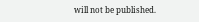will not be published.